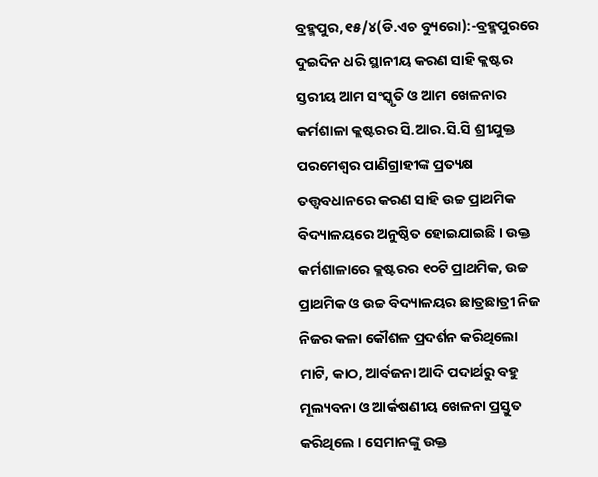ବ୍ରହ୍ମପୁର,୧୫/୪(ଡି.ଏଚ ବ୍ୟୁରୋ):-ବ୍ରହ୍ମପୁରରେ ଦୁଇଦିନ ଧରି ସ୍ଥାନୀୟ କରଣ ସାହି କ୍ଲଷ୍ଟର ସ୍ତରୀୟ ଆମ ସଂସ୍କୃତି ଓ ଆମ ଖେଳନାର କର୍ମଶାଳା କ୍ଲଷ୍ଟରର ସି.ଆର.ସି.ସି ଶ୍ରୀଯୁକ୍ତ ପରମେଶ୍ୱର ପାଣିଗ୍ରାହୀଙ୍କ ପ୍ରତ୍ୟକ୍ଷ ତତ୍ତ୍ୱବଧାନରେ କରଣ ସାହି ଉଚ୍ଚ ପ୍ରାଥମିକ ବିଦ୍ୟାଳୟରେ ଅନୁଷ୍ଠିତ ହୋଇଯାଇଛି । ଉକ୍ତ କର୍ମଶାଳାରେ କ୍ଲଷ୍ଟରର ୧୦ଟି ପ୍ରାଥମିକ, ଉଚ୍ଚ ପ୍ରାଥମିକ ଓ ଉଚ୍ଚ ବିଦ୍ୟାଳୟର ଛାତ୍ରଛାତ୍ରୀ ନିଜ ନିଜର କଳା କୌଶଳ ପ୍ରଦର୍ଶନ କରିଥିଲୋ ମାଟି, କାଠ, ଆର୍ବଜନା ଆଦି ପଦାର୍ଥରୁ ବହୁ ମୂଲ୍ୟବନା ଓ ଆର୍କଷଣୀୟ ଖେଳନା ପ୍ରସ୍ତୁତ କରିଥିଲେ । ସେମାନଙ୍କୁ ଉକ୍ତ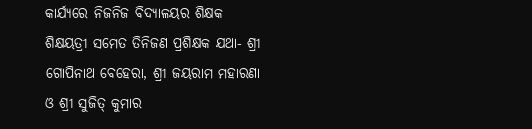କାର୍ଯ୍ୟରେ ନିଜନିଜ ବିଦ୍ୟାଳୟର ଶିକ୍ଷକ ଶିକ୍ଷୟତ୍ରୀ ସମେତ ତିନିଜଣ ପ୍ରଶିକ୍ଷକ ଯଥା- ଶ୍ରୀ ଗୋପିନାଥ ବେହେରା, ଶ୍ରୀ ଜୟରାମ ମହାରଣା ଓ ଶ୍ରୀ ସୁଜିତ୍ କୁମାର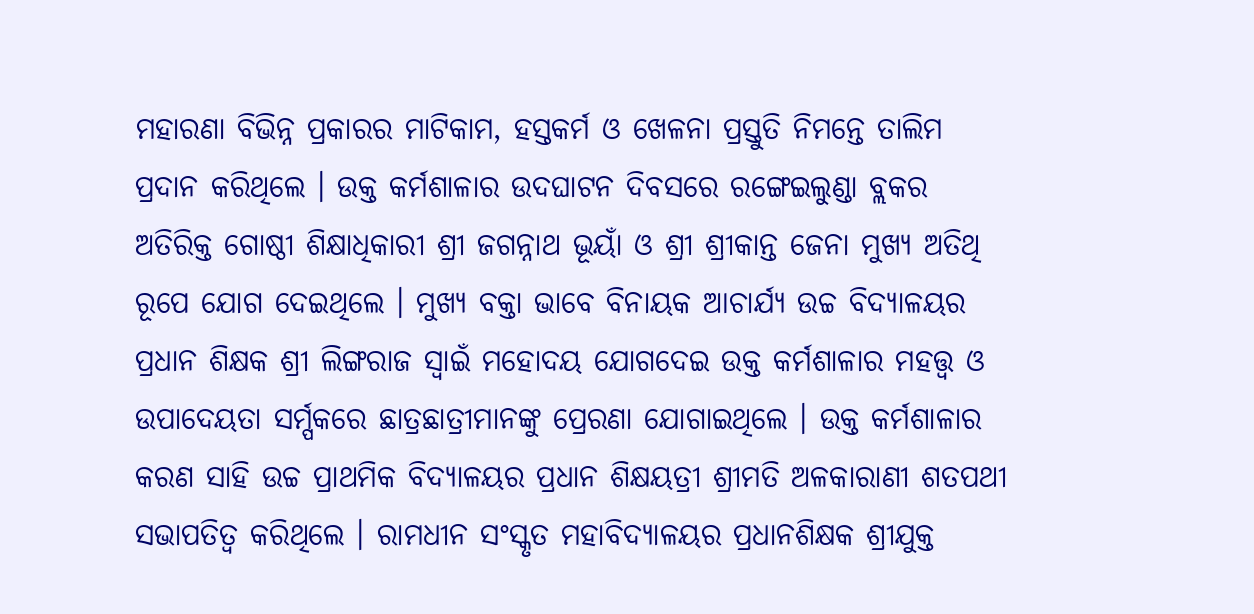ମହାରଣା ବିଭିନ୍ନ ପ୍ରକାରର ମାଟିକାମ, ହସ୍ତକର୍ମ ଓ ଖେଳନା ପ୍ରସ୍ତୁତି ନିମନ୍ତେ ତାଲିମ ପ୍ରଦାନ କରିଥିଲେ । ଉକ୍ତ କର୍ମଶାଳାର ଉଦଘାଟନ ଦିବସରେ ରଙ୍ଗେଇଲୁଣ୍ଡା ବ୍ଲକର ଅତିରିକ୍ତ ଗୋଷ୍ଠୀ ଶିକ୍ଷାଧିକାରୀ ଶ୍ରୀ ଜଗନ୍ନାଥ ଭୂୟାଁ ଓ ଶ୍ରୀ ଶ୍ରୀକାନ୍ତ ଜେନା ମୁଖ୍ୟ ଅତିଥି ରୂପେ ଯୋଗ ଦେଇଥିଲେ । ମୁଖ୍ୟ ବକ୍ତା ଭାବେ ବିନାୟକ ଆଚାର୍ଯ୍ୟ ଉଚ୍ଚ ବିଦ୍ୟାଳୟର ପ୍ରଧାନ ଶିକ୍ଷକ ଶ୍ରୀ ଲିଙ୍ଗରାଜ ସ୍ୱାଇଁ ମହୋଦୟ ଯୋଗଦେଇ ଉକ୍ତ କର୍ମଶାଳାର ମହତ୍ତ୍ୱ ଓ ଉପାଦେୟତା ସର୍ମ୍ପକରେ ଛାତ୍ରଛାତ୍ରୀମାନଙ୍କୁ ପ୍ରେରଣା ଯୋଗାଇଥିଲେ । ଉକ୍ତ କର୍ମଶାଳାର କରଣ ସାହି ଉଚ୍ଚ ପ୍ରାଥମିକ ବିଦ୍ୟାଳୟର ପ୍ରଧାନ ଶିକ୍ଷୟତ୍ରୀ ଶ୍ରୀମତି ଅଳକାରାଣୀ ଶତପଥୀ ସଭାପତିତ୍ୱ କରିଥିଲେ । ରାମଧୀନ ସଂସ୍କୃତ ମହାବିଦ୍ୟାଳୟର ପ୍ରଧାନଶିକ୍ଷକ ଶ୍ରୀଯୁକ୍ତ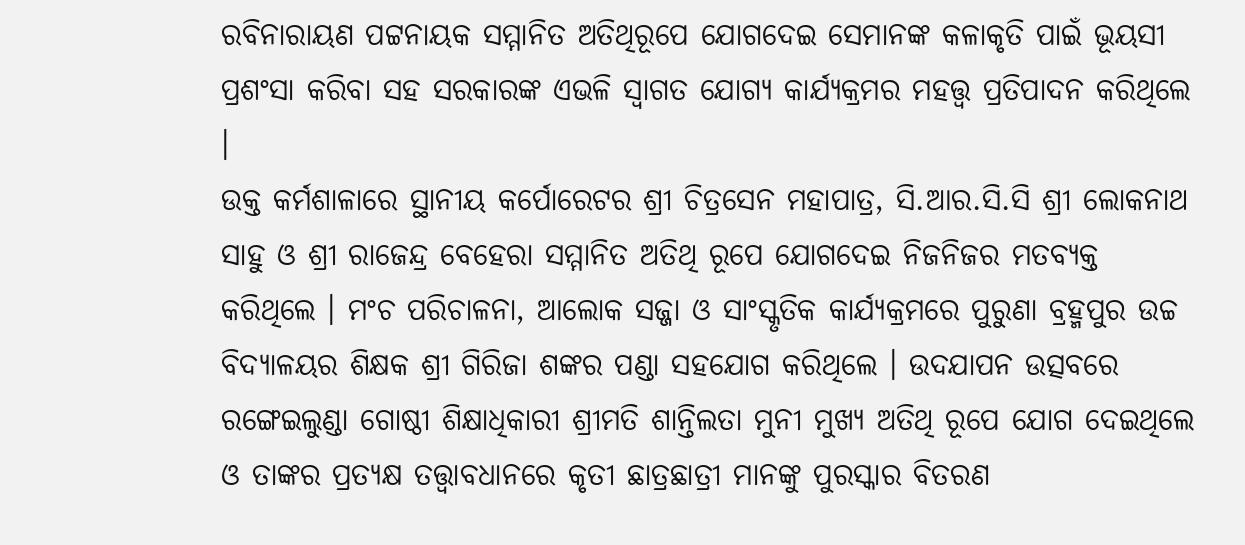ରବିନାରାୟଣ ପଟ୍ଟନାୟକ ସମ୍ମାନିତ ଅତିଥିରୂପେ ଯୋଗଦେଇ ସେମାନଙ୍କ କଳାକୃତି ପାଇଁ ଭୂୟସୀ ପ୍ରଶଂସା କରିବା ସହ ସରକାରଙ୍କ ଏଭଳି ସ୍ୱାଗତ ଯୋଗ୍ୟ କାର୍ଯ୍ୟକ୍ରମର ମହତ୍ତ୍ୱ ପ୍ରତିପାଦନ କରିଥିଲେ ।
ଉକ୍ତ କର୍ମଶାଳାରେ ସ୍ଥାନୀୟ କର୍ପୋରେଟର ଶ୍ରୀ ଚିତ୍ରସେନ ମହାପାତ୍ର, ସି.ଆର.ସି.ସି ଶ୍ରୀ ଲୋକନାଥ ସାହୁ ଓ ଶ୍ରୀ ରାଜେନ୍ଦ୍ର ବେହେରା ସମ୍ମାନିତ ଅତିଥି ରୂପେ ଯୋଗଦେଇ ନିଜନିଜର ମତବ୍ୟକ୍ତ କରିଥିଲେ । ମଂଚ ପରିଚାଳନା, ଆଲୋକ ସଜ୍ଜା ଓ ସାଂସ୍କୃତିକ କାର୍ଯ୍ୟକ୍ରମରେ ପୁରୁଣା ବ୍ରହ୍ମପୁର ଉଚ୍ଚ ବିଦ୍ୟାଳୟର ଶିକ୍ଷକ ଶ୍ରୀ ଗିରିଜା ଶଙ୍କର ପଣ୍ଡା ସହଯୋଗ କରିଥିଲେ । ଉଦଯାପନ ଉତ୍ସବରେ ରଙ୍ଗେଇଲୁଣ୍ଡା ଗୋଷ୍ଠୀ ଶିକ୍ଷାଧିକାରୀ ଶ୍ରୀମତି ଶାନ୍ତିଲତା ମୁନୀ ମୁଖ୍ୟ ଅତିଥି ରୂପେ ଯୋଗ ଦେଇଥିଲେ ଓ ତାଙ୍କର ପ୍ରତ୍ୟକ୍ଷ ତତ୍ତ୍ୱାବଧାନରେ କୃତୀ ଛାତ୍ରଛାତ୍ରୀ ମାନଙ୍କୁ ପୁରସ୍କାର ବିତରଣ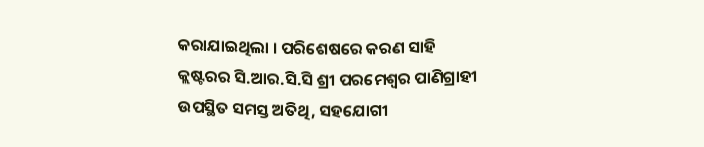କରାଯାଇଥିଲା । ପରିଶେଷରେ କରଣ ସାହି କ୍ଲଷ୍ଟରର ସି.ଆର.ସି.ସି ଶ୍ରୀ ପରମେଶ୍ୱର ପାଣିଗ୍ରାହୀ ଉପସ୍ଥିତ ସମସ୍ତ ଅତିଥି, ସହଯୋଗୀ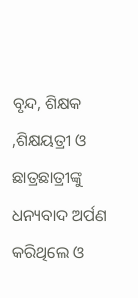ବୃନ୍ଦ, ଶିକ୍ଷକ ,ଶିକ୍ଷୟତ୍ରୀ ଓ ଛାତ୍ରଛାତ୍ରୀଙ୍କୁ ଧନ୍ୟବାଦ ଅର୍ପଣ କରିଥିଲେ ଓ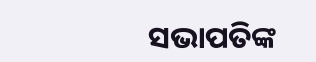ସଭାପତିଙ୍କ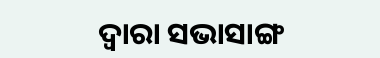ଦ୍ୱାରା ସଭାସାଙ୍ଗ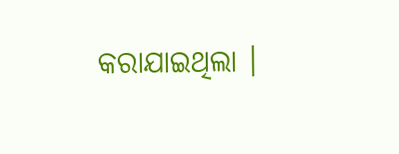କରାଯାଇଥିଲା ।